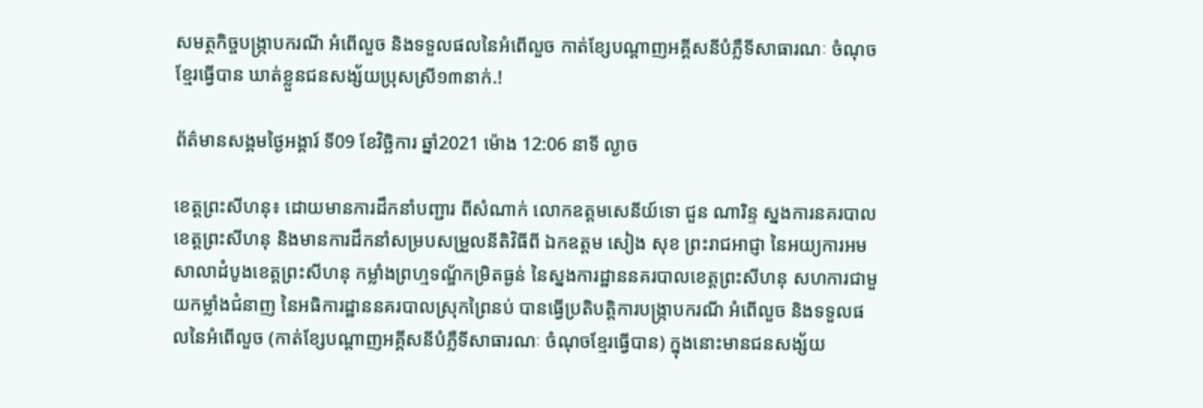សមត្ថកិច្ចបង្ក្រាបករណី អំពើលួច និងទទួលផលនៃអំពើលួច កាត់ខ្សែបណ្ដាញអគ្គីសនីបំភ្លឺទីសាធារណៈ ចំណុចខ្មែរធ្វើបាន ឃាត់ខ្លួនជនសង្ស័យប្រុសស្រី១៣នាក់.!

ព័ត៌មានសង្គមថ្ងៃអង្គារ៍ ទី09 ខែវិច្ឆិការ ឆ្នាំ2021 ម៉ោង 12:06 នាទី ល្ងាច

ខេត្តព្រះសីហនុ៖ ដោយមានការដឹកនាំបញ្ជារ ពីសំណាក់ លោកឧត្តមសេនីយ៍ទោ ជួន ណារិន្ទ ស្នងការនគរបាលខេត្តព្រះសីហនុ និងមានការដឹកនាំសម្របសម្រួលនីតិវិធីពី ឯកឧត្ដម សៀង សុខ ព្រះរាជអាជ្ញា នៃអយ្យការអមសាលាដំបូងខេត្ដព្រះសីហនុ កម្លាំងព្រហ្មទណ្ឌ័កម្រិតធ្ងន់ នៃស្នងការដ្ឋាននគរបាលខេត្តព្រះសីហនុ សហការជាមួយកម្លាំងជំនាញ នៃអធិការដ្ឋាននគរបាលស្រុកព្រៃនប់ បានធ្វើប្រតិបត្តិការបង្ក្រាបករណី អំពើលួច និងទទួលផលនៃអំពើលួច (កាត់ខ្សែបណ្ដាញអគ្គីសនីបំភ្លឺទីសាធារណៈ ចំណុចខ្មែរធ្វើបាន) ក្នុងនោះមានជនសង្ស័យ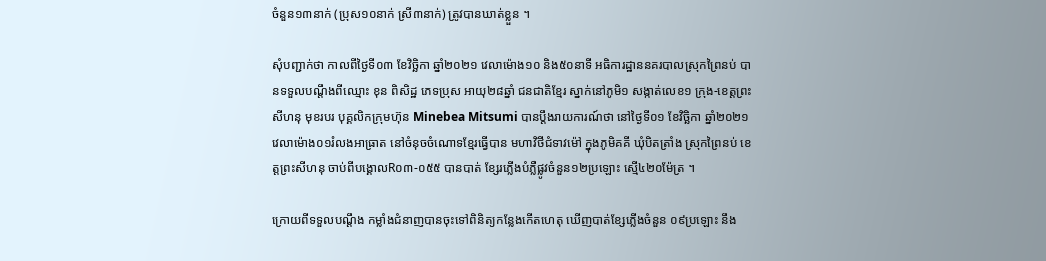ចំនួន១៣នាក់ (ប្រុស១០នាក់ ស្រី៣នាក់) ត្រូវបានឃាត់ខ្លួន ។

សុំបញ្ជាក់ថា កាលពីថ្ងៃទី០៣ ខែវិច្ឆិកា ឆ្នាំ២០២១ វេលាម៉ោង១០ និង៥០នាទី អធិការដ្ឋាននគរបាលស្រុកព្រៃនប់ បានទទួលបណ្តឹងពីឈ្មោះ ខុន ពិសិដ្ឋ ភេទប្រុស អាយុ២៨ឆ្នាំ ជនជាតិខ្មែរ ស្នាក់នៅភូមិ១ សង្កាត់លេខ១ ក្រុង-ខេត្តព្រះសីហនុ មុខរបរ បុគ្គលិកក្រុមហ៊ុន Minebea Mitsumi បានប្តឹងរាយការណ៍ថា នៅថ្ងៃទី០១ ខែវិច្ឆិកា ឆ្នាំ២០២១ វេលាម៉ោង០១រំលងអាធ្រាត នៅចំនុចចំណោទខ្មែរធ្វើបាន មហាវិថីជំទាវម៉ៅ ក្នុងភូមិគគី ឃុំបិតត្រាំង ស្រុកព្រៃនប់ ខេត្តព្រះសីហនុ ចាប់ពីបង្គោលR០៣-០៥៥ បានបាត់ ខ្សែរភ្លើងបំភ្លឺផ្លូវចំនួន១២ប្រឡោះ ស្មើ៤២០ម៉ែត្រ ។

ក្រោយពីទទួលបណ្តឹង កម្លាំងជំនាញបានចុះទៅពិនិត្យកន្លែងកើតហេតុ ឃើញបាត់ខ្សែភ្លើងចំនួន ០៩ប្រឡោះ នឹង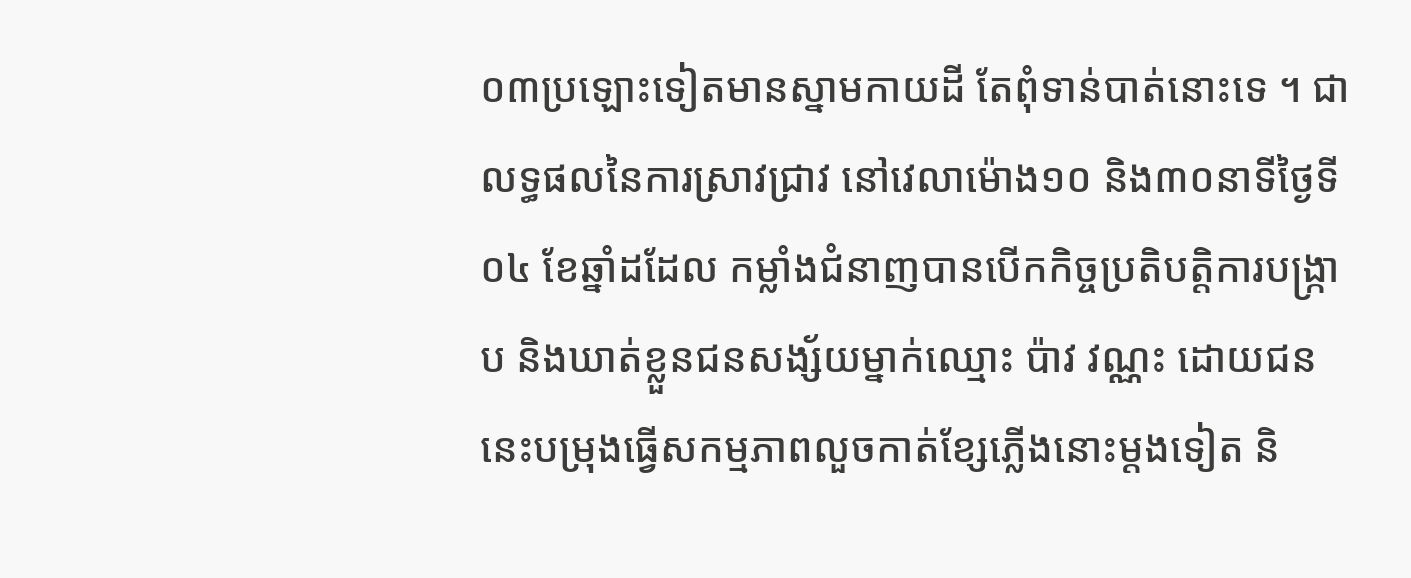០៣ប្រឡោះទៀតមានស្នាមកាយដី តែពុំទាន់បាត់នោះទេ ។ ជាលទ្ធផលនៃការស្រាវជ្រាវ នៅវេលាម៉ោង១០ និង៣០នាទីថ្ងៃទី០៤ ខែឆ្នាំដដែល កម្លាំងជំនាញបានបើកកិច្ចប្រតិបត្ដិការបង្រ្កាប និងឃាត់ខ្លួនជនសង្ស័យម្នាក់ឈ្មោះ ប៉ាវ វណ្ណះ ដោយជន នេះបម្រុងធ្វើសកម្មភាពលួចកាត់ខ្សែភ្លើងនោះម្តងទៀត និ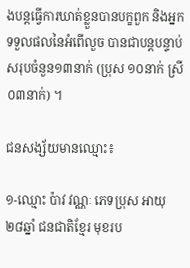ងបន្ដធ្វើការឃាត់ខ្លួនបានបក្ខពួក និងអ្នកទទួលផលនៃអំពើលួច បានជាបន្ដបន្ទាប់សរុបចំនួន១៣នាក់ (ប្រុស ១០នាក់ ស្រី ០៣នាក់) ។

ជនសង្ស័យមានឈ្មោះ៖

១-ឈ្មោះ ប៉ាវ វណ្ណៈ ភេទប្រុស អាយុ ២៨ឆ្នាំ ជនជាតិខ្មែរ មុខរប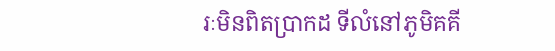រៈមិនពិតប្រាកដ ទីលំនៅភូមិគគី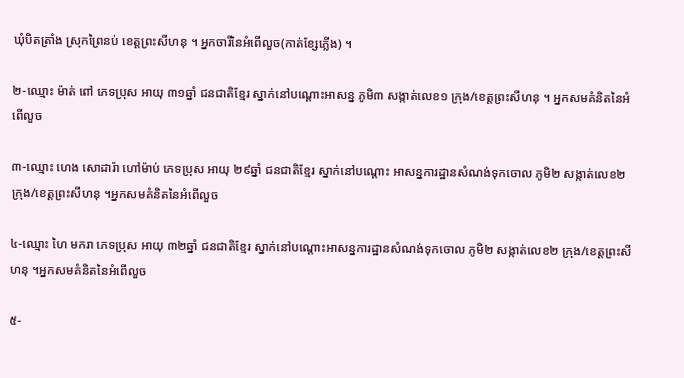ឃុំបិតត្រាំង ស្រុកព្រៃនប់ ខេត្ដព្រះសីហនុ ។ អ្នកចារីនៃអំពើលួច(កាត់ខ្សែភ្លើង) ។

២-ឈ្មោះ ម៉ាត់ ពៅ ភេទប្រុស អាយុ ៣១ឆ្នាំ ជនជាតិខ្មែរ ស្នាក់នៅបណ្ដោះអាសន្ន ភូមិ៣ សង្កាត់លេខ១ ក្រុង/ខេត្ដព្រះសីហនុ ។ អ្នកសមគំនិតនៃអំពើលួច

៣-ឈ្មោះ ហេង សោដារ៉ា ហៅម៉ាប់ ភេទប្រុស អាយុ ២៩ឆ្នាំ ជនជាតិខ្មែរ ស្នាក់នៅបណ្ដោះ អាសន្នការដ្ឋានសំណង់ទុកចោល ភូមិ២ សង្កាត់លេខ២ ក្រុង/ខេត្ដព្រះសីហនុ ។អ្នកសមគំនិតនៃអំពើលួច

៤-ឈ្មោះ ហៃ មករា ភេទប្រុស អាយុ ៣២ឆ្នាំ ជនជាតិខ្មែរ ស្នាក់នៅបណ្ដោះអាសន្នការដ្ឋានសំណង់ទុកចោល ភូមិ២ សង្កាត់លេខ២ ក្រុង/ខេត្ដព្រះសីហនុ ។អ្នកសមគំនិតនៃអំពើលួច

៥-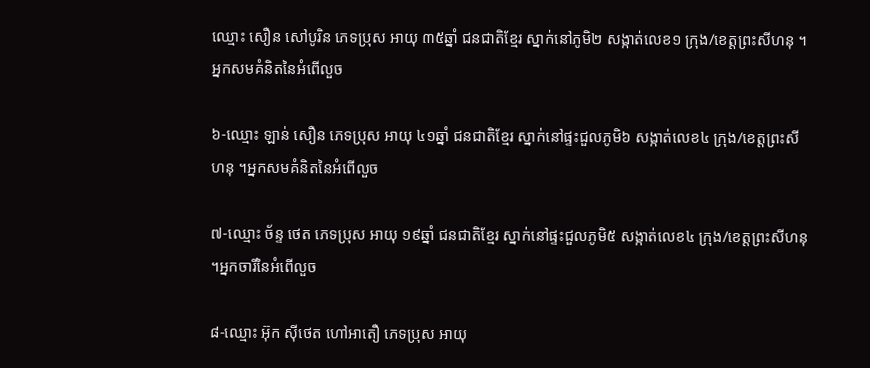ឈ្មោះ សឿន សៅបូរិន ភេទប្រុស អាយុ ៣៥ឆ្នាំ ជនជាតិខ្មែរ ស្នាក់នៅភូមិ២ សង្កាត់លេខ១ ក្រុង/ខេត្ដព្រះសីហនុ ។អ្នកសមគំនិតនៃអំពើលួច

៦-ឈ្មោះ ឡាន់ សឿន ភេទប្រុស អាយុ ៤១ឆ្នាំ ជនជាតិខ្មែរ ស្នាក់នៅផ្ទះជួលភូមិ៦ សង្កាត់លេខ៤ ក្រុង/ខេត្ដព្រះសីហនុ ។អ្នកសមគំនិតនៃអំពើលួច

៧-ឈ្មោះ ច័ន្ទ ថេត ភេទប្រុស អាយុ ១៩ឆ្នាំ ជនជាតិខ្មែរ ស្នាក់នៅផ្ទះជួលភូមិ៥ សង្កាត់លេខ៤ ក្រុង/ខេត្ដព្រះសីហនុ ។អ្នកចារីនៃអំពើលួច

៨-ឈ្មោះ អ៊ុក ស៊ីថេត ហៅអាតឿ ភេទប្រុស អាយុ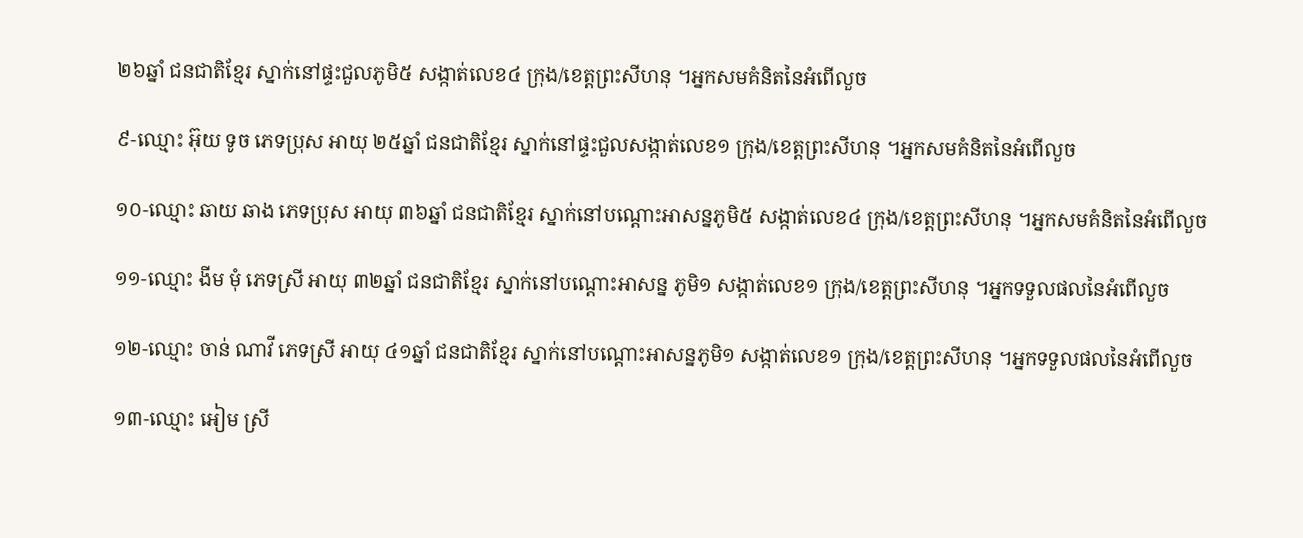២៦ឆ្នាំ ជនជាតិខ្មែរ ស្នាក់នៅផ្ទះជួលភូមិ៥ សង្កាត់លេខ៤ ក្រុង/ខេត្ដព្រះសីហនុ ។អ្នកសមគំនិតនៃអំពើលួច

៩-ឈ្មោះ អ៊ុយ ទូច ភេទប្រុស អាយុ ២៥ឆ្នាំ ជនជាតិខ្មែរ ស្នាក់នៅផ្ទះជួលសង្កាត់លេខ១ ក្រុង/ខេត្ដព្រះសីហនុ ។អ្នកសមគំនិតនៃអំពើលួច

១០-ឈ្មោះ ឆាយ ឆាង ភេទប្រុស អាយុ ៣៦ឆ្នាំ ជនជាតិខ្មែរ ស្នាក់នៅបណ្ដោះអាសន្នភូមិ៥ សង្កាត់លេខ៤ ក្រុង/ខេត្ដព្រះសីហនុ ។អ្នកសមគំនិតនៃអំពើលួច

១១-ឈ្មោះ ងីម មុំ ភេទស្រី អាយុ ៣២ឆ្នាំ ជនជាតិខ្មែរ ស្នាក់នៅបណ្ដោះអាសន្ន ភូមិ១ សង្កាត់លេខ១ ក្រុង/ខេត្ដព្រះសីហនុ ។អ្នកទទួលផលនៃអំពើលួច

១២-ឈ្មោះ ចាន់ ណាវី ភេទស្រី អាយុ ៤១ឆ្នាំ ជនជាតិខ្មែរ ស្នាក់នៅបណ្ដោះអាសន្នភូមិ១ សង្កាត់លេខ១ ក្រុង/ខេត្ដព្រះសីហនុ ។អ្នកទទួលផលនៃអំពើលួច

១៣-ឈ្មោះ អៀម ស្រី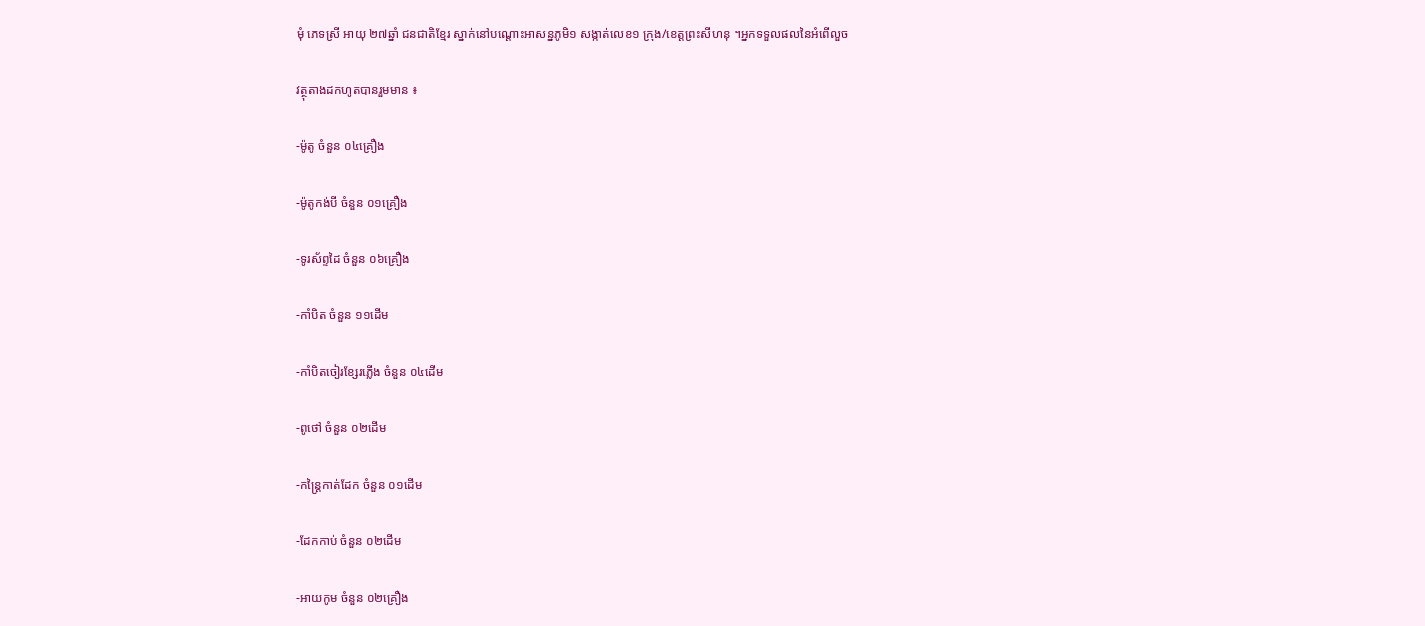មុំ ភេទស្រី អាយុ ២៧ឆ្នាំ ជនជាតិខ្មែរ ស្នាក់នៅបណ្ដោះអាសន្នភូមិ១ សង្កាត់លេខ១ ក្រុង/ខេត្ដព្រះសីហនុ ។អ្នកទទួលផលនៃអំពើលួច

វត្ថុតាងដកហូតបានរួមមាន ៖

-ម៉ូតូ ចំនួន ០៤គ្រឿង

-ម៉ូតូកង់បី ចំនួន ០១គ្រឿង

-ទូរស័ព្ទដៃ ចំនួន ០៦គ្រឿង

-កាំបិត ចំនួន ១១ដើម

-កាំបិតចៀរខ្សែរភ្លើង ចំនួន ០៤ដើម

-ពូថៅ ចំនួន ០២ដើម

-កន្ដ្រៃកាត់ដែក ចំនួន ០១ដើម

-ដែកកាប់ ចំនួន ០២ដើម

-អាយកូម ចំនួន ០២គ្រឿង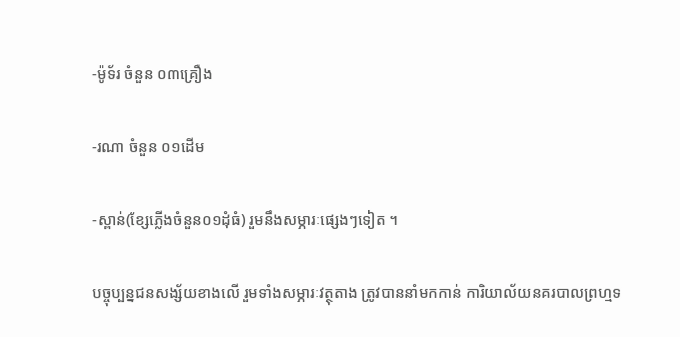-ម៉ូទ័រ ចំនួន ០៣គ្រឿង

-រណា ចំនួន ០១ដើម

-ស្ពាន់(ខ្សែភ្លើងចំនួន០១ដុំធំ) រួមនឹងសម្ភារៈផ្សេងៗទៀត ។

បច្ចុប្បន្នជនសង្ស័យខាងលេី រួមទាំងសម្ភារៈវត្ថុតាង ត្រូវបាននាំមកកាន់ ការិយាល័យនគរបាលព្រហ្មទ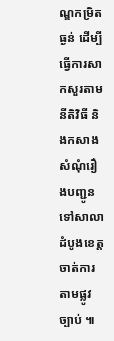ណ្ឌកម្រិតធ្ងន់ ដើម្បីធ្វើការសាកសួរតាមនីតិវិធី និងកសាងសំណុំរឿងបញ្ជូនទៅសាលាដំបូងខេត្ដចាត់ការតាមផ្លូវច្បាប់ ៕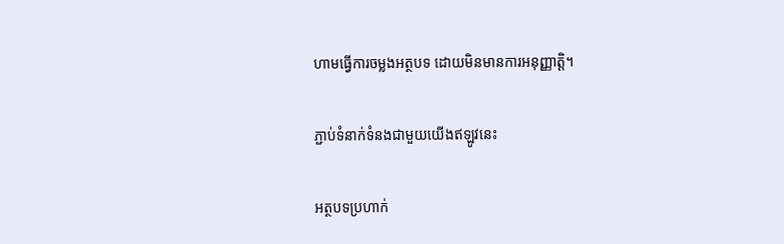ហាមធ្វើការចម្លងអត្ថបទ ដោយមិនមានការអនុញ្ញាត្តិ។

ភ្ជាប់ទំនាក់ទំនងជាមួយយើងឥឡូវនេះ

អត្ថបទប្រហាក់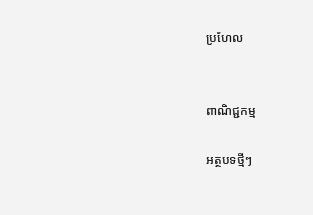ប្រហែល


ពាណិជ្ជកម្ម

អត្ថបទថ្មីៗ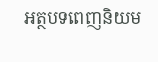អត្ថបទពេញនិយម